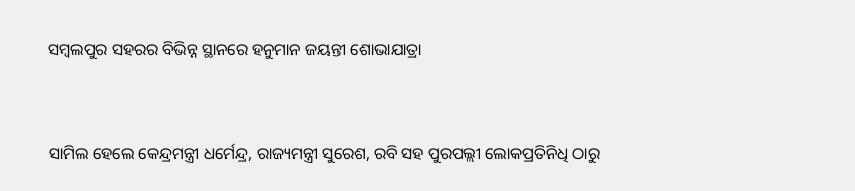ସମ୍ବଲପୁର ସହରର ବିଭିନ୍ନ ସ୍ଥାନରେ ହନୁମାନ ଜୟନ୍ତୀ ଶୋଭାଯାତ୍ରା


ସାମିଲ ହେଲେ କେନ୍ଦ୍ରମନ୍ତ୍ରୀ ଧର୍ମେନ୍ଦ୍ର, ରାଜ୍ୟମନ୍ତ୍ରୀ ସୁରେଶ, ରବି ସହ ପୁରପଲ୍ଲୀ ଲୋକପ୍ରତିନିଧି ଠାରୁ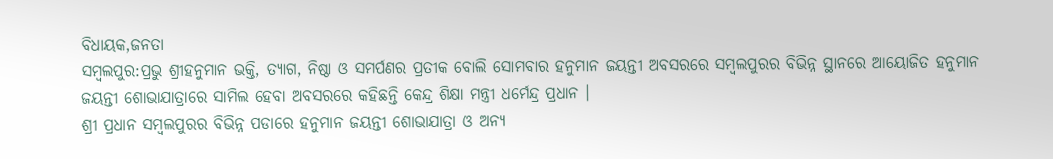ବିଧାୟକ,ଜନତା
ସମ୍ବଲପୁର:ପ୍ରଭୁ ଶ୍ରୀହନୁମାନ ଭକ୍ତି, ତ୍ୟାଗ, ନିଷ୍ଠା ଓ ସମର୍ପଣର ପ୍ରତୀକ ବୋଲି ସୋମବାର ହନୁମାନ ଜୟନ୍ତୀ ଅବସରରେ ସମ୍ବଲପୁରର ବିଭିନ୍ନ ସ୍ଥାନରେ ଆୟୋଜିତ ହନୁମାନ ଜୟନ୍ତୀ ଶୋଭାଯାତ୍ରାରେ ସାମିଲ ହେବା ଅବସରରେ କହିଛନ୍ତି କେନ୍ଦ୍ର ଶିକ୍ଷା ମନ୍ତ୍ରୀ ଧର୍ମେନ୍ଦ୍ର ପ୍ରଧାନ ।
ଶ୍ରୀ ପ୍ରଧାନ ସମ୍ବଲପୁରର ବିଭିନ୍ନ ପଡାରେ ହନୁମାନ ଜୟନ୍ତୀ ଶୋଭାଯାତ୍ରା ଓ ଅନ୍ୟ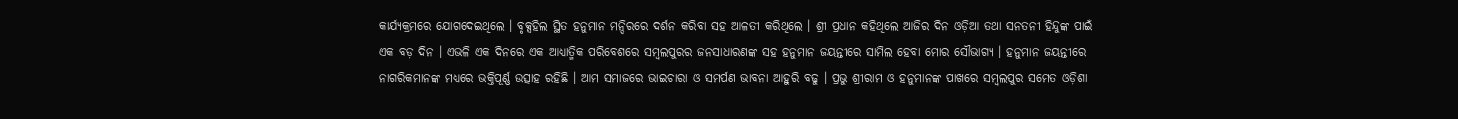କାର୍ଯ୍ୟକ୍ରମରେ ଯୋଗଦେଇଥିଲେ । ବୃକ୍ସହିଲ ସ୍ଥିତ ହନୁମାନ ମନ୍ଦିରରେ ଦର୍ଶନ କରିବା ସହ ଆଳତୀ କରିଥିଲେ । ଶ୍ରୀ ପ୍ରଧାନ କହିଥିଲେ ଆଜିର ଦିନ ଓଡ଼ିଆ ତଥା ସନତନୀ ହିନ୍ଦୁଙ୍କ ପାଇଁ ଏକ ବଡ଼ ଦିନ । ଏଭଳି ଏକ ଦିନରେ ଏକ ଆଧ୍ୟାତ୍ମିକ ପରିବେଶରେ ସମ୍ବଲପୁରର ଜନସାଧାରଣଙ୍କ ସହ ହନୁମାନ ଜୟନ୍ତୀରେ ସାମିଲ ହେବା ମୋର ସୌଭାଗ୍ୟ । ହନୁମାନ ଜୟନ୍ତୀରେ ନାଗରିକମାନଙ୍କ ମଧ୍ୟରେ ଭକ୍ତିପୂର୍ଣ୍ଣ ଉତ୍ସାହ ରହିଛି । ଆମ ସମାଜରେ ଭାଇଚାରା ଓ ସମର୍ପଣ ଭାବନା ଆହୁରି ବଢୁ । ପ୍ରଭୁ ଶ୍ରୀରାମ ଓ ହନୁମାନଙ୍କ ପାଖରେ ସମ୍ବଲପୁର ସମେତ ଓଡ଼ିଶା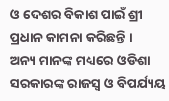ଓ ଦେଶର ବିକାଶ ପାଇଁ ଶ୍ରୀ ପ୍ରଧାନ କାମନା କରିଛନ୍ତି ।
ଅନ୍ୟ ମାନଙ୍କ ମଧ୍ୟରେ ଓଡିଶା ସରକାରଙ୍କ ରାଜସ୍ବ ଓ ବିପର୍ଯ୍ୟୟ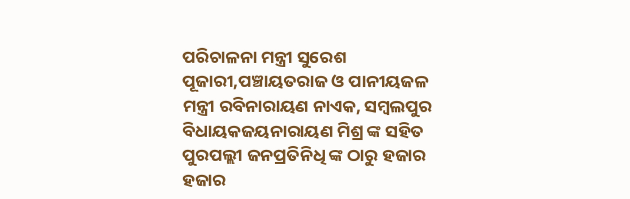ପରିଚାଳନା ମନ୍ତ୍ରୀ ସୁରେଶ ପୂଜାରୀ,ପଞ୍ଚାୟତରାଜ ଓ ପାନୀୟଜଳ ମନ୍ତ୍ରୀ ରବିନାରାୟଣ ନାଏକ, ସମ୍ବଲପୁର ବିଧାୟକଜୟନାରାୟଣ ମିଶ୍ର ଙ୍କ ସହିତ ପୁରପଲ୍ଲୀ ଜନପ୍ରତିନିଧି ଙ୍କ ଠାରୁ ହଜାର ହଜାର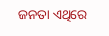ଜନତା ଏଥିରେ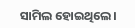ସାମିଲ ହୋଇଥିଲେ।